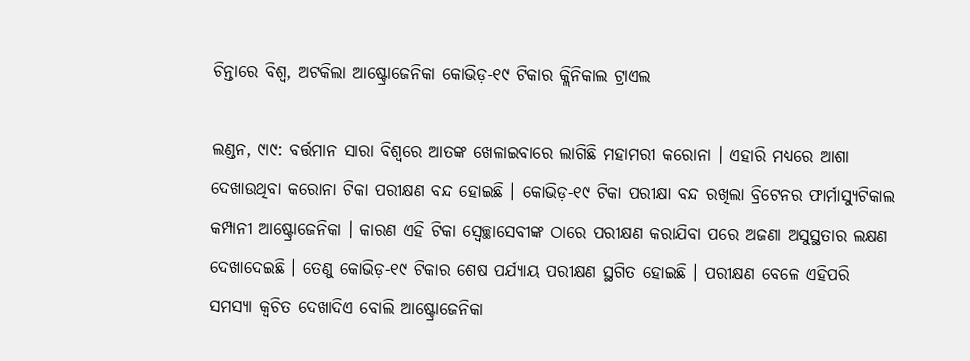ଚିନ୍ତାରେ ବିଶ୍ୱ, ଅଟକିଲା ଆଷ୍ଟ୍ରୋଜେନିକା କୋଭିଡ଼-୧୯ ଟିକାର କ୍ଲିନିକାଲ ଟ୍ରାଏଲ

ଲଣ୍ଡନ, ୯ା୯: ବର୍ତ୍ତମାନ ସାରା ବିଶ୍ୱରେ ଆତଙ୍କ ଖେଳାଇବାରେ ଲାଗିଛି ମହାମରୀ କରୋନା । ଏହାରି ମଧ୍ୟରେ ଆଶା ଦେଖାଉଥିବା କରୋନା ଟିକା ପରୀକ୍ଷଣ ବନ୍ଦ ହୋଇଛି । କୋଭିଡ଼-୧୯ ଟିକା ପରୀକ୍ଷା ବନ୍ଦ ରଖିଲା ବ୍ରିଟେନର ଫାର୍ମାସ୍ୟୁଟିକାଲ କମ୍ପାନୀ ଆଷ୍ଟ୍ରୋଜେନିକା । କାରଣ ଏହି ଟିକା ସ୍ୱେଚ୍ଛାସେବୀଙ୍କ ଠାରେ ପରୀକ୍ଷଣ କରାଯିବା ପରେ ଅଜଣା ଅସୁସ୍ଥତାର ଲକ୍ଷଣ ଦେଖାଦେଇଛି । ତେଣୁ କୋଭିଡ଼-୧୯ ଟିକାର ଶେଷ ପର୍ଯ୍ୟାୟ ପରୀକ୍ଷଣ ସ୍ଥଗିତ ହୋଇଛି । ପରୀକ୍ଷଣ ବେଳେ ଏହିପରି ସମସ୍ୟା କ୍ୱଚିତ ଦେଖାଦିଏ ବୋଲି ଆଷ୍ଟ୍ରୋଜେନିକା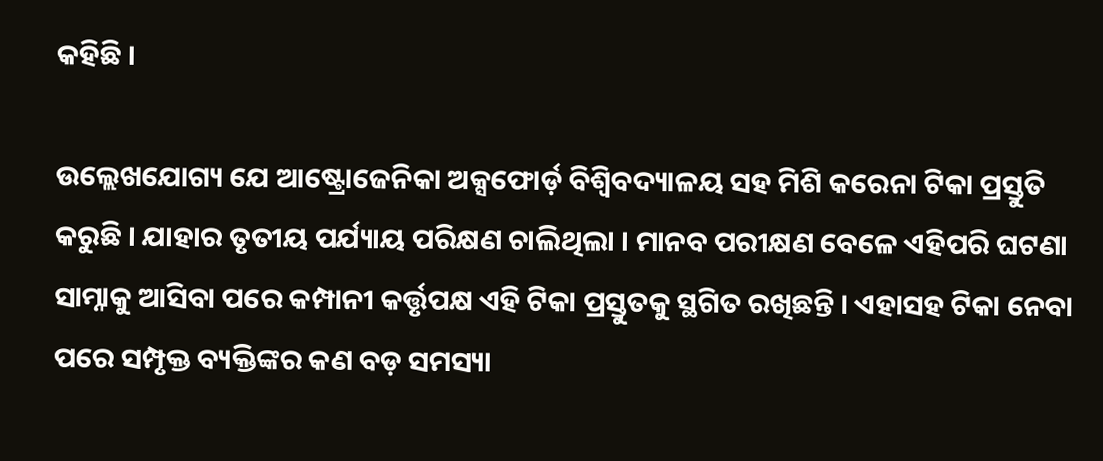କହିଛି ।

ଉଲ୍ଲେଖଯୋଗ୍ୟ ଯେ ଆଷ୍ଟ୍ରୋଜେନିକା ଅକ୍ସଫୋର୍ଡ଼ ବିଶ୍ୱିବଦ୍ୟାଳୟ ସହ ମିଶି କରେନା ଟିକା ପ୍ରସ୍ତୁତି କରୁଛି । ଯାହାର ତୃତୀୟ ପର୍ଯ୍ୟାୟ ପରିକ୍ଷଣ ଚାଲିଥିଲା । ମାନବ ପରୀକ୍ଷଣ ବେଳେ ଏହିପରି ଘଟଣା ସାମ୍ନାକୁ ଆସିବା ପରେ କମ୍ପାନୀ କର୍ତ୍ତୃପକ୍ଷ ଏହି ଟିକା ପ୍ରସ୍ତୁତକୁ ସ୍ଥଗିତ ରଖିଛନ୍ତି । ଏହାସହ ଟିକା ନେବା ପରେ ସମ୍ପୃକ୍ତ ବ୍ୟକ୍ତିଙ୍କର କଣ ବଡ଼ ସମସ୍ୟା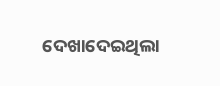ଦେଖାଦେଇଥିଲା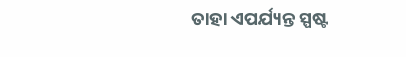ତାହା ଏପର୍ଯ୍ୟନ୍ତ ସ୍ପଷ୍ଟ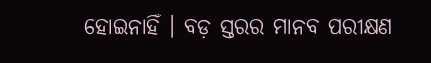ହୋଇନାହିଁ । ବଡ଼ ସ୍ତରର ମାନବ ପରୀକ୍ଷଣ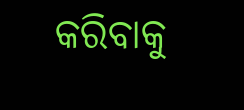କରିବାକୁ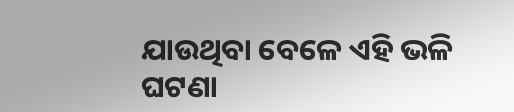ଯାଉଥିବା ବେଳେ ଏହି ଭଳି ଘଟଣା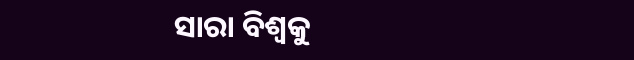ସାରା ବିଶ୍ୱକୁ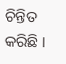ଚିନ୍ତିତ କରିଛି ।